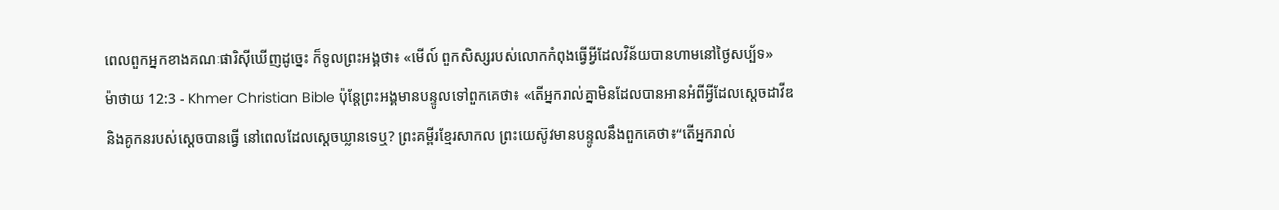ពេលពួកអ្នកខាងគណៈផារិស៊ីឃើញដូច្នេះ ក៏ទូលព្រះអង្គថា៖ «មើល៍ ពួកសិស្សរបស់លោកកំពុងធ្វើអ្វីដែលវិន័យបានហាមនៅថ្ងៃសប្ប័ទ»
ម៉ាថាយ 12:3 - Khmer Christian Bible ប៉ុន្ដែព្រះអង្គមានបន្ទូលទៅពួកគេថា៖ «តើអ្នករាល់គ្នាមិនដែលបានអានអំពីអ្វីដែលស្ដេចដាវីឌ និងគូកនរបស់ស្ដេចបានធ្វើ នៅពេលដែលស្ដេចឃ្លានទេឬ? ព្រះគម្ពីរខ្មែរសាកល ព្រះយេស៊ូវមានបន្ទូលនឹងពួកគេថា៖“តើអ្នករាល់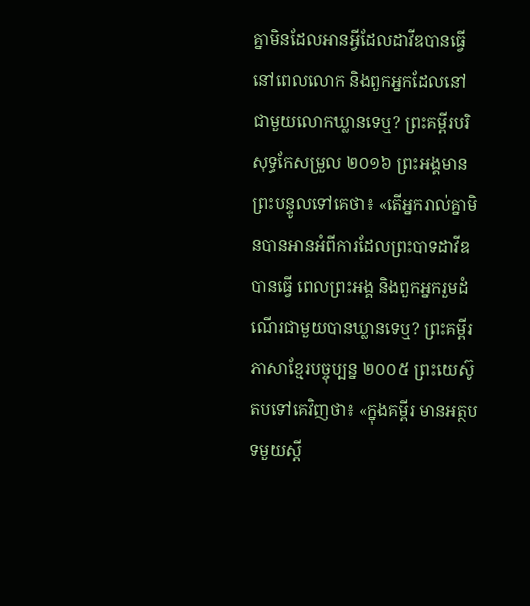គ្នាមិនដែលអានអ្វីដែលដាវីឌបានធ្វើ នៅពេលលោក និងពួកអ្នកដែលនៅជាមួយលោកឃ្លានទេឬ? ព្រះគម្ពីរបរិសុទ្ធកែសម្រួល ២០១៦ ព្រះអង្គមានព្រះបន្ទូលទៅគេថា៖ «តើអ្នករាល់គ្នាមិនបានអានអំពីការដែលព្រះបាទដាវីឌបានធ្វើ ពេលព្រះអង្គ និងពួកអ្នករួមដំណើរជាមួយបានឃ្លានទេឬ? ព្រះគម្ពីរភាសាខ្មែរបច្ចុប្បន្ន ២០០៥ ព្រះយេស៊ូតបទៅគេវិញថា៖ «ក្នុងគម្ពីរ មានអត្ថបទមួយស្ដី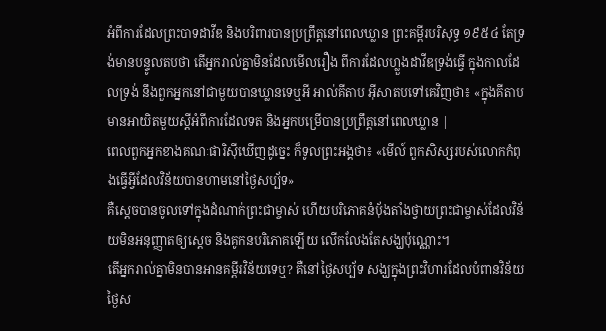អំពីការដែលព្រះបាទដាវីឌ និងបរិពារបានប្រព្រឹត្តនៅពេលឃ្លាន ព្រះគម្ពីរបរិសុទ្ធ ១៩៥៤ តែទ្រង់មានបន្ទូលតបថា តើអ្នករាល់គ្នាមិនដែលមើលរឿង ពីការដែលហ្លួងដាវីឌទ្រង់ធ្វើ ក្នុងកាលដែលទ្រង់ នឹងពួកអ្នកនៅជាមួយបានឃ្លានទេឬអី អាល់គីតាប អ៊ីសាតបទៅគេវិញថា៖ «ក្នុងគីតាប មានអាយិតមួយស្ដីអំពីការដែលទត និងអ្នកបម្រើបានប្រព្រឹត្ដនៅពេលឃ្លាន |
ពេលពួកអ្នកខាងគណៈផារិស៊ីឃើញដូច្នេះ ក៏ទូលព្រះអង្គថា៖ «មើល៍ ពួកសិស្សរបស់លោកកំពុងធ្វើអ្វីដែលវិន័យបានហាមនៅថ្ងៃសប្ប័ទ»
គឺស្ដេចបានចូលទៅក្នុងដំណាក់ព្រះជាម្ចាស់ ហើយបរិភោគនំប៉័ងតាំងថ្វាយព្រះជាម្ចាស់ដែលវិន័យមិនអនុញ្ញាតឲ្យស្ដេច និងគូកនបរិភោគឡើយ លើកលែងតែសង្ឃប៉ុណ្ណោះ។
តើអ្នករាល់គ្នាមិនបានអានគម្ពីរវិន័យទេឬ? គឺនៅថ្ងៃសប្ប័ទ សង្ឃក្នុងព្រះវិហារដែលបំពានវិន័យថ្ងៃស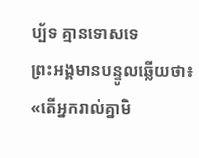ប្ប័ទ គ្មានទោសទេ
ព្រះអង្គមានបន្ទូលឆ្លើយថា៖ «តើអ្នករាល់គ្នាមិ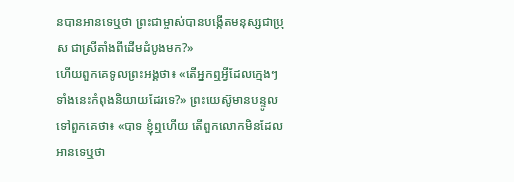នបានអានទេឬថា ព្រះជាម្ចាស់បានបង្កើតមនុស្សជាប្រុស ជាស្រីតាំងពីដើមដំបូងមក?»
ហើយពួកគេទូលព្រះអង្គថា៖ «តើអ្នកឮអ្វីដែលក្មេងៗទាំងនេះកំពុងនិយាយដែរទេ?» ព្រះយេស៊ូមានបន្ទូលទៅពួកគេថា៖ «បាទ ខ្ញុំឮហើយ តើពួកលោកមិនដែលអានទេឬថា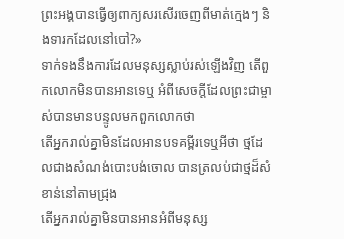ព្រះអង្គបានធ្វើឲ្យពាក្យសរសើរចេញពីមាត់ក្មេងៗ និងទារកដែលនៅបៅ?»
ទាក់ទងនឹងការដែលមនុស្សស្លាប់រស់ឡើងវិញ តើពួកលោកមិនបានអានទេឬ អំពីសេចក្តីដែលព្រះជាម្ចាស់បានមានបន្ទូលមកពួកលោកថា
តើអ្នករាល់គ្នាមិនដែលអានបទគម្ពីរទេឬអីថា ថ្មដែលជាងសំណង់បោះបង់ចោល បានត្រលប់ជាថ្មដ៏សំខាន់នៅតាមជ្រុង
តើអ្នករាល់គ្នាមិនបានអានអំពីមនុស្ស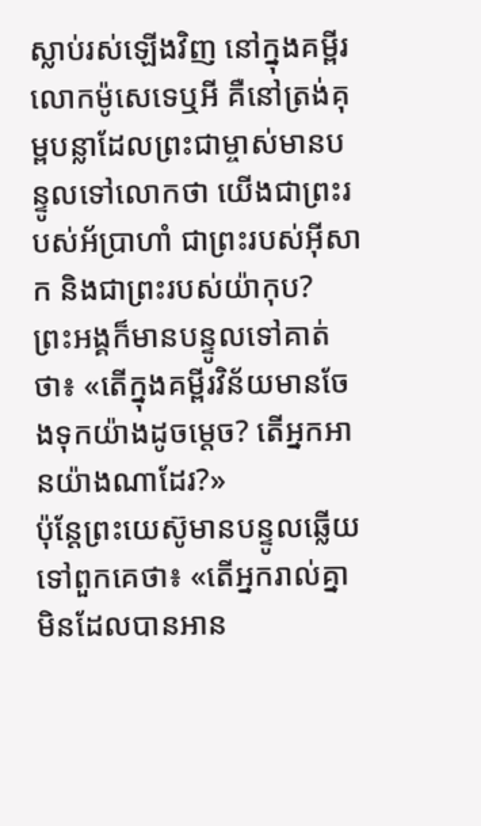ស្លាប់រស់ឡើងវិញ នៅក្នុងគម្ពីរលោកម៉ូសេទេឬអី គឺនៅត្រង់គុម្ពបន្លាដែលព្រះជាម្ចាស់មានបន្ទូលទៅលោកថា យើងជាព្រះរបស់អ័ប្រាហាំ ជាព្រះរបស់អ៊ីសាក និងជាព្រះរបស់យ៉ាកុប?
ព្រះអង្គក៏មានបន្ទូលទៅគាត់ថា៖ «តើក្នុងគម្ពីរវិន័យមានចែងទុកយ៉ាងដូចម្ដេច? តើអ្នកអានយ៉ាងណាដែរ?»
ប៉ុន្ដែព្រះយេស៊ូមានបន្ទូលឆ្លើយទៅពួកគេថា៖ «តើអ្នករាល់គ្នាមិនដែលបានអាន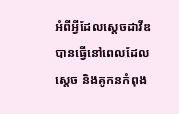អំពីអ្វីដែលស្ដេចដាវីឌបានធ្វើនៅពេលដែលស្ដេច និងគូកនកំពុង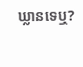ឃ្លានទេឬ?